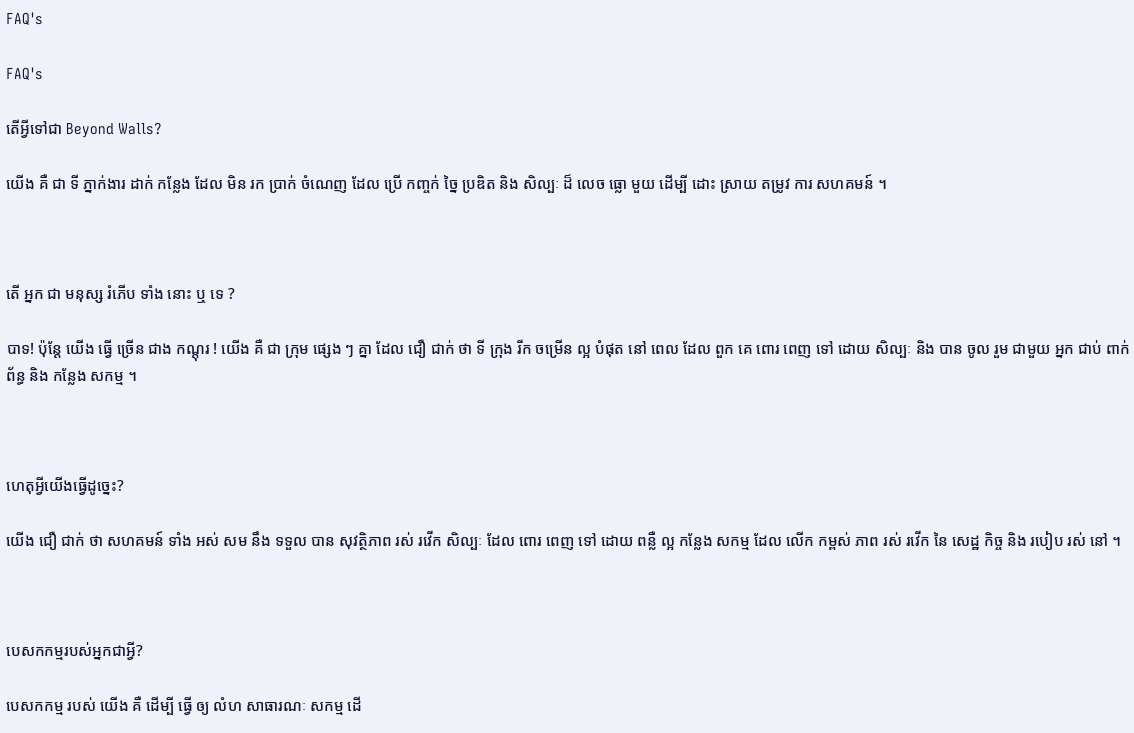FAQ's

FAQ's

តើអ្វីទៅជា Beyond Walls?

យើង គឺ ជា ទី ភ្នាក់ងារ ដាក់ កន្លែង ដែល មិន រក ប្រាក់ ចំណេញ ដែល ប្រើ កញ្ចក់ ច្នៃ ប្រឌិត និង សិល្បៈ ដ៏ លេច ធ្លោ មួយ ដើម្បី ដោះ ស្រាយ តម្រូវ ការ សហគមន៍ ។



តើ អ្នក ជា មនុស្ស រំភើប ទាំង នោះ ឬ ទេ ?

បាទ! ប៉ុន្តែ យើង ធ្វើ ច្រើន ជាង កណ្តុរ ! យើង គឺ ជា ក្រុម ផ្សេង ៗ គ្នា ដែល ជឿ ជាក់ ថា ទី ក្រុង រីក ចម្រើន ល្អ បំផុត នៅ ពេល ដែល ពួក គេ ពោរ ពេញ ទៅ ដោយ សិល្បៈ និង បាន ចូល រួម ជាមួយ អ្នក ជាប់ ពាក់ ព័ន្ធ និង កន្លែង សកម្ម ។



ហេតុអ្វីយើងធ្វើដូច្នេះ?

យើង ជឿ ជាក់ ថា សហគមន៍ ទាំង អស់ សម នឹង ទទួល បាន សុវត្ថិភាព រស់ រវើក សិល្បៈ ដែល ពោរ ពេញ ទៅ ដោយ ពន្លឺ ល្អ កន្លែង សកម្ម ដែល លើក កម្ពស់ ភាព រស់ រវើក នៃ សេដ្ឋ កិច្ច និង របៀប រស់ នៅ ។



បេសកកម្មរបស់អ្នកជាអ្វី?

បេសកកម្ម របស់ យើង គឺ ដើម្បី ធ្វើ ឲ្យ លំហ សាធារណៈ សកម្ម ដើ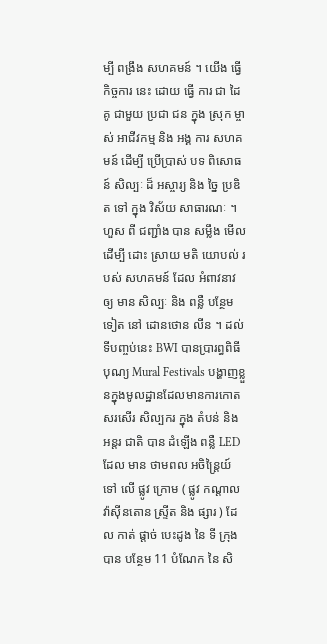ម្បី ពង្រឹង សហគមន៍ ។ យើង ធ្វើ កិច្ចការ នេះ ដោយ ធ្វើ ការ ជា ដៃ គូ ជាមួយ ប្រជា ជន ក្នុង ស្រុក ម្ចាស់ អាជីវកម្ម និង អង្គ ការ សហគមន៍ ដើម្បី ប្រើប្រាស់ បទ ពិសោធន៍ សិល្បៈ ដ៏ អស្ចារ្យ និង ច្នៃ ប្រឌិត ទៅ ក្នុង វិស័យ សាធារណៈ ។ ហួស ពី ជញ្ជាំង បាន សម្លឹង មើល ដើម្បី ដោះ ស្រាយ មតិ យោបល់ របស់ សហគមន៍ ដែល អំពាវនាវ ឲ្យ មាន សិល្បៈ និង ពន្លឺ បន្ថែម ទៀត នៅ ដោនថោន លីន ។ ដល់ទីបញ្ចប់នេះ BWI បានប្រារព្ធពិធីបុណ្យ Mural Festivals បង្ហាញខ្លួនក្នុងមូលដ្ឋានដែលមានការកោតសរសើរ សិល្បករ ក្នុង តំបន់ និង អន្តរ ជាតិ បាន ដំឡើង ពន្លឺ LED ដែល មាន ថាមពល អចិន្ត្រៃយ៍ ទៅ លើ ផ្លូវ ក្រោម ( ផ្លូវ កណ្តាល វ៉ាស៊ីនតោន ស្ទ្រីត និង ផ្សារ ) ដែល កាត់ ផ្តាច់ បេះដូង នៃ ទី ក្រុង បាន បន្ថែម 11 បំណែក នៃ សិ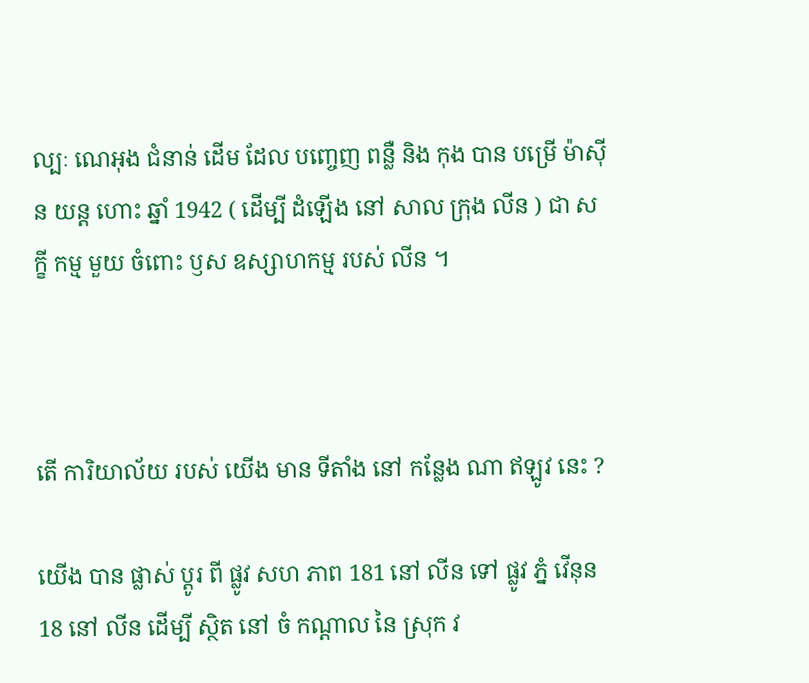ល្បៈ ណេអុង ជំនាន់ ដើម ដែល បញ្ចេញ ពន្លឺ និង កុង បាន បម្រើ ម៉ាស៊ីន យន្ត ហោះ ឆ្នាំ 1942 ( ដើម្បី ដំឡើង នៅ សាល ក្រុង លីន ) ជា សក្ខី កម្ម មួយ ចំពោះ ឫស ឧស្សាហកម្ម របស់ លីន ។



តើ ការិយាល័យ របស់ យើង មាន ទីតាំង នៅ កន្លែង ណា ឥឡូវ នេះ ?

យើង បាន ផ្លាស់ ប្តូរ ពី ផ្លូវ សហ ភាព 181 នៅ លីន ទៅ ផ្លូវ ភ្នំ វើនុន 18 នៅ លីន ដើម្បី ស្ថិត នៅ ចំ កណ្តាល នៃ ស្រុក វ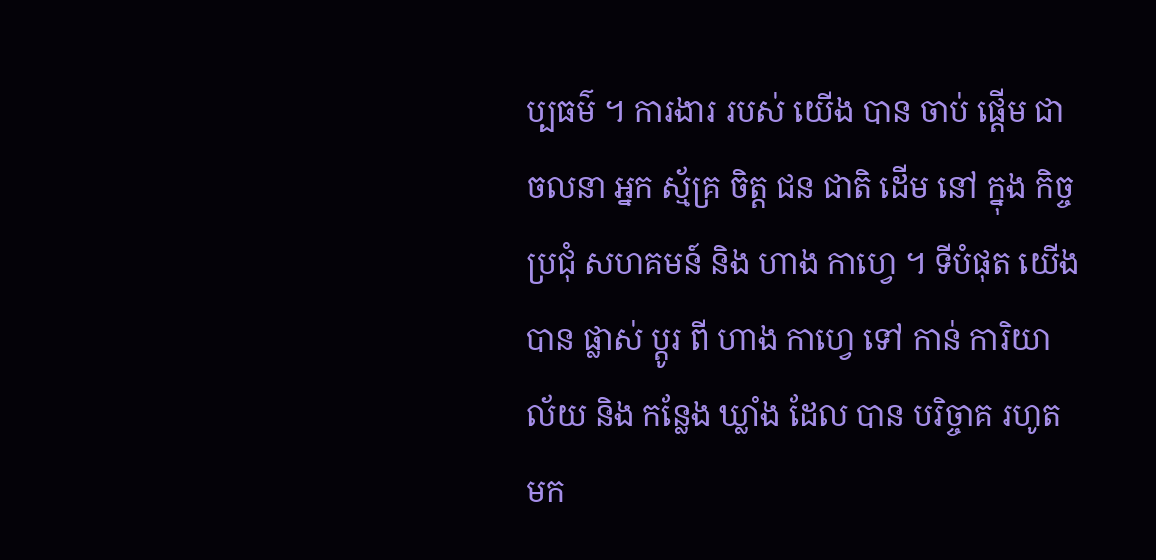ប្បធម៌ ។ ការងារ របស់ យើង បាន ចាប់ ផ្តើម ជា ចលនា អ្នក ស្ម័គ្រ ចិត្ត ជន ជាតិ ដើម នៅ ក្នុង កិច្ច ប្រជុំ សហគមន៍ និង ហាង កាហ្វេ ។ ទីបំផុត យើង បាន ផ្លាស់ ប្តូរ ពី ហាង កាហ្វេ ទៅ កាន់ ការិយាល័យ និង កន្លែង ឃ្លាំង ដែល បាន បរិច្ចាគ រហូត មក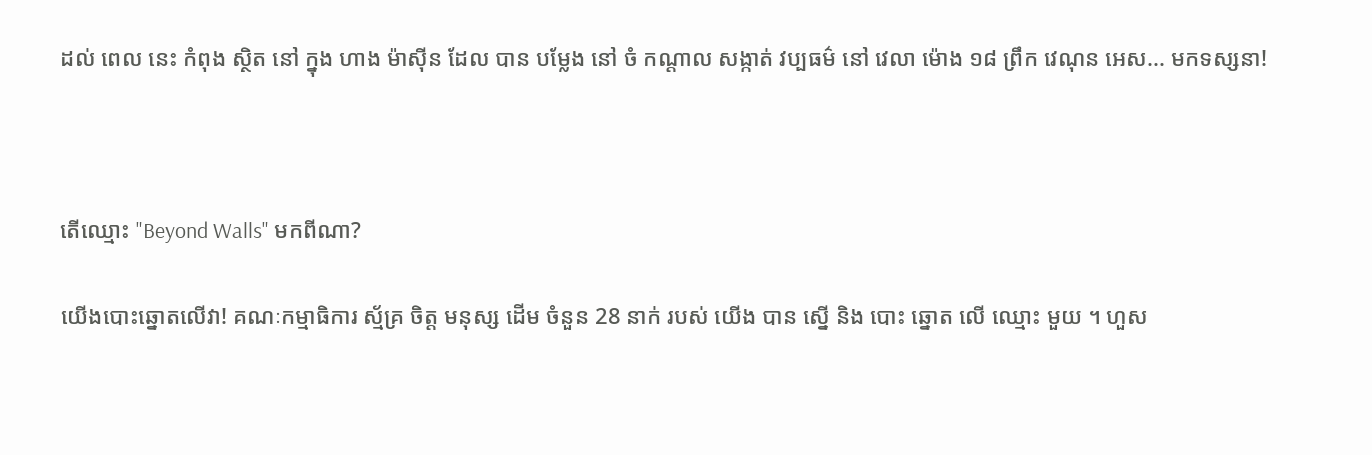ដល់ ពេល នេះ កំពុង ស្ថិត នៅ ក្នុង ហាង ម៉ាស៊ីន ដែល បាន បម្លែង នៅ ចំ កណ្តាល សង្កាត់ វប្បធម៌ នៅ វេលា ម៉ោង ១៨ ព្រឹក វេណុន អេស... មកទស្សនា!



តើឈ្មោះ "Beyond Walls" មកពីណា?

យើងបោះឆ្នោតលើវា! គណៈកម្មាធិការ ស្ម័គ្រ ចិត្ត មនុស្ស ដើម ចំនួន 28 នាក់ របស់ យើង បាន ស្នើ និង បោះ ឆ្នោត លើ ឈ្មោះ មួយ ។ ហួស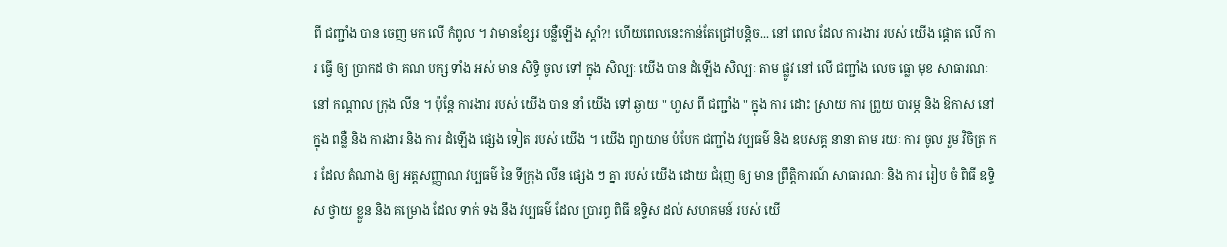ពី ជញ្ជាំង បាន ចេញ មក លើ កំពូល ។ វាមានខ្សែរ បន្លឺឡើង ស្តាំ?! ហើយពេលនេះកាន់តែជ្រៅបន្តិច... នៅ ពេល ដែល ការងារ របស់ យើង ផ្តោត លើ ការ ធ្វើ ឲ្យ ប្រាកដ ថា គណ បក្ស ទាំង អស់ មាន សិទ្ធិ ចូល ទៅ ក្នុង សិល្បៈ យើង បាន ដំឡើង សិល្បៈ តាម ផ្លូវ នៅ លើ ជញ្ជាំង លេច ធ្លោ មុខ សាធារណៈ នៅ កណ្តាល ក្រុង លីន ។ ប៉ុន្តែ ការងារ របស់ យើង បាន នាំ យើង ទៅ ឆ្ងាយ " ហួស ពី ជញ្ជាំង " ក្នុង ការ ដោះ ស្រាយ ការ ព្រួយ បារម្ភ និង ឱកាស នៅ ក្នុង ពន្លឺ និង ការងារ និង ការ ដំឡើង ផ្សេង ទៀត របស់ យើង ។ យើង ព្យាយាម បំបែក ជញ្ជាំង វប្បធម៌ និង ឧបសគ្គ នានា តាម រយៈ ការ ចូល រួម វិចិត្រ ករ ដែល តំណាង ឲ្យ អត្តសញ្ញាណ វប្បធម៌ នៃ ទីក្រុង លីន ផ្សេង ៗ គ្នា របស់ យើង ដោយ ជំរុញ ឲ្យ មាន ព្រឹត្តិការណ៍ សាធារណៈ និង ការ រៀប ចំ ពិធី ឧទ្ទិស ថ្វាយ ខ្លួន និង គម្រោង ដែល ទាក់ ទង នឹង វប្បធម៌ ដែល ប្រារព្ធ ពិធី ឧទ្ទិស ដល់ សហគមន៍ របស់ យើ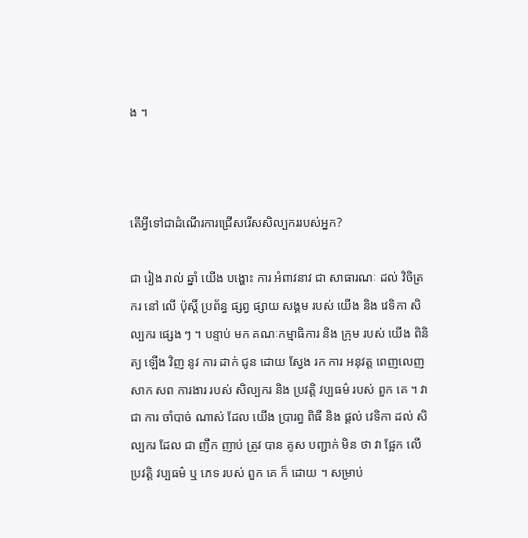ង ។



តើអ្វីទៅជាដំណើរការជ្រើសរើសសិល្បកររបស់អ្នក?

ជា រៀង រាល់ ឆ្នាំ យើង បង្ហោះ ការ អំពាវនាវ ជា សាធារណៈ ដល់ វិចិត្រ ករ នៅ លើ ប៉ុស្តិ៍ ប្រព័ន្ធ ផ្សព្វ ផ្សាយ សង្គម របស់ យើង និង វេទិកា សិល្បករ ផ្សេង ៗ ។ បន្ទាប់ មក គណៈកម្មាធិការ និង ក្រុម របស់ យើង ពិនិត្យ ឡើង វិញ នូវ ការ ដាក់ ជូន ដោយ ស្វែង រក ការ អនុវត្ត ពេញលេញ សាក សព ការងារ របស់ សិល្បករ និង ប្រវត្តិ វប្បធម៌ របស់ ពួក គេ ។ វា ជា ការ ចាំបាច់ ណាស់ ដែល យើង ប្រារព្ធ ពិធី និង ផ្តល់ វេទិកា ដល់ សិល្បករ ដែល ជា ញឹក ញាប់ ត្រូវ បាន គូស បញ្ជាក់ មិន ថា វា ផ្អែក លើ ប្រវត្តិ វប្បធម៌ ឬ ភេទ របស់ ពួក គេ ក៏ ដោយ ។ សម្រាប់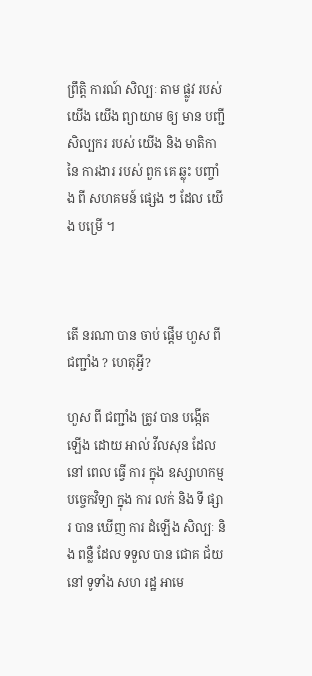ព្រឹត្តិ ការណ៍ សិល្បៈ តាម ផ្លូវ របស់ យើង យើង ព្យាយាម ឲ្យ មាន បញ្ជី សិល្បករ របស់ យើង និង មាតិកា នៃ ការងារ របស់ ពួក គេ ឆ្លុះ បញ្ចាំង ពី សហគមន៍ ផ្សេង ៗ ដែល យើង បម្រើ ។



តើ នរណា បាន ចាប់ ផ្ដើម ហួស ពី ជញ្ជាំង ? ហេតុអ្វី?

ហួស ពី ជញ្ជាំង ត្រូវ បាន បង្កើត ឡើង ដោយ អាល់ វីលសុន ដែល នៅ ពេល ធ្វើ ការ ក្នុង ឧស្សាហកម្ម បច្ចេកវិទ្យា ក្នុង ការ លក់ និង ទី ផ្សារ បាន ឃើញ ការ ដំឡើង សិល្បៈ និង ពន្លឺ ដែល ទទួល បាន ជោគ ជ័យ នៅ ទូទាំង សហ រដ្ឋ អាមេ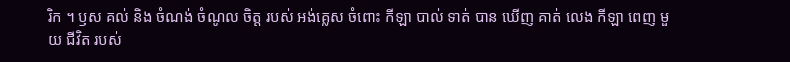រិក ។ ឫស គល់ និង ចំណង់ ចំណូល ចិត្ត របស់ អង់គ្លេស ចំពោះ កីឡា បាល់ ទាត់ បាន ឃើញ គាត់ លេង កីឡា ពេញ មួយ ជីវិត របស់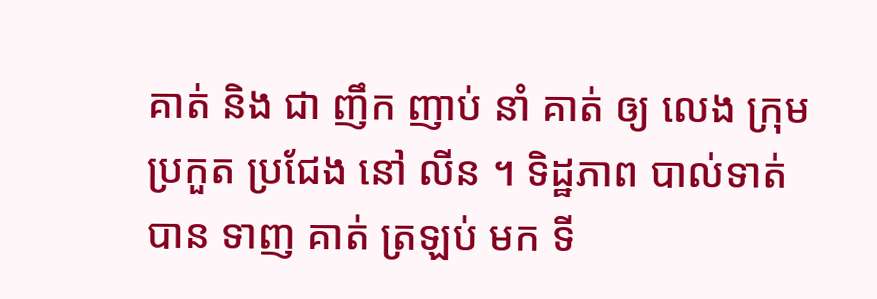គាត់ និង ជា ញឹក ញាប់ នាំ គាត់ ឲ្យ លេង ក្រុម ប្រកួត ប្រជែង នៅ លីន ។ ទិដ្ឋភាព បាល់ទាត់ បាន ទាញ គាត់ ត្រឡប់ មក ទី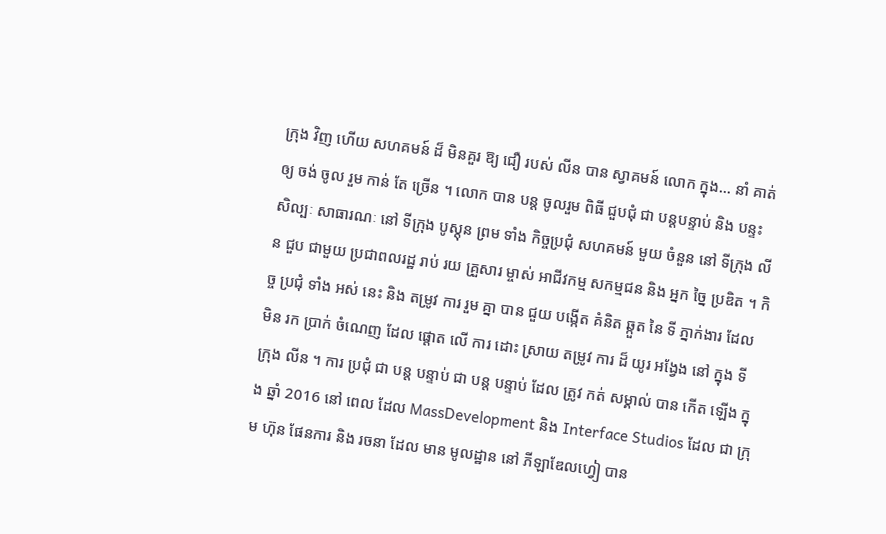ក្រុង វិញ ហើយ សហគមន៍ ដ៏ មិនគួរ ឱ្យ ជឿ របស់ លីន បាន ស្វាគមន៍ លោក ក្នុង... នាំ គាត់ ឲ្យ ចង់ ចូល រួម កាន់ តែ ច្រើន ។ លោក បាន បន្ត ចូលរួម ពិធី ជួបជុំ ជា បន្តបន្ទាប់ និង បន្ទះ សិល្បៈ សាធារណៈ នៅ ទីក្រុង បូស្តុន ព្រម ទាំង កិច្ចប្រជុំ សហគមន៍ មួយ ចំនួន នៅ ទីក្រុង លីន ជួប ជាមួយ ប្រជាពលរដ្ឋ រាប់ រយ គ្រួសារ ម្ចាស់ អាជីវកម្ម សកម្មជន និង អ្នក ច្នៃ ប្រឌិត ។ កិច្ច ប្រជុំ ទាំង អស់ នេះ និង តម្រូវ ការ រួម គ្នា បាន ជួយ បង្កើត គំនិត ឆ្កួត នៃ ទី ភ្នាក់ងារ ដែល មិន រក ប្រាក់ ចំណេញ ដែល ផ្តោត លើ ការ ដោះ ស្រាយ តម្រូវ ការ ដ៏ យូរ អង្វែង នៅ ក្នុង ទី ក្រុង លីន ។ ការ ប្រជុំ ជា បន្ត បន្ទាប់ ជា បន្ត បន្ទាប់ ដែល ត្រូវ កត់ សម្គាល់ បាន កើត ឡើង ក្នុង ឆ្នាំ 2016 នៅ ពេល ដែល MassDevelopment និង Interface Studios ដែល ជា ក្រុម ហ៊ុន ផែនការ និង រចនា ដែល មាន មូលដ្ឋាន នៅ ភីឡាឌែលហ្វៀ បាន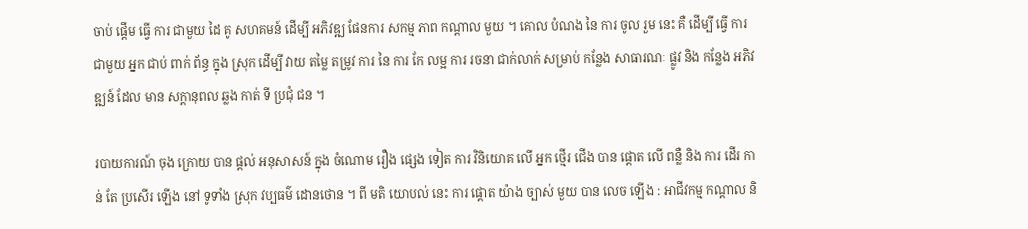ចាប់ ផ្តើម ធ្វើ ការ ជាមួយ ដៃ គូ សហគមន៍ ដើម្បី អភិវឌ្ឍ ផែនការ សកម្ម ភាព កណ្តាល មួយ ។ គោល បំណង នៃ ការ ចូល រួម នេះ គឺ ដើម្បី ធ្វើ ការ ជាមួយ អ្នក ជាប់ ពាក់ ព័ន្ធ ក្នុង ស្រុក ដើម្បី វាយ តម្លៃ តម្រូវ ការ នៃ ការ កែ លម្អ ការ រចនា ជាក់លាក់ សម្រាប់ កន្លែង សាធារណៈ ផ្លូវ និង កន្លែង អភិវឌ្ឍន៍ ដែល មាន សក្តានុពល ឆ្លង កាត់ ទី ប្រជុំ ជន ។

របាយការណ៍ ចុង ក្រោយ បាន ផ្តល់ អនុសាសន៍ ក្នុង ចំណោម រឿង ផ្សេង ទៀត ការ វិនិយោគ លើ អ្នក ថ្មើរ ជើង បាន ផ្តោត លើ ពន្លឺ និង ការ ដើរ កាន់ តែ ប្រសើរ ឡើង នៅ ទូទាំង ស្រុក វប្បធម៌ ដោនថោន ។ ពី មតិ យោបល់ នេះ ការ ផ្តោត យ៉ាង ច្បាស់ មួយ បាន លេច ឡើង : អាជីវកម្ម កណ្តាល និ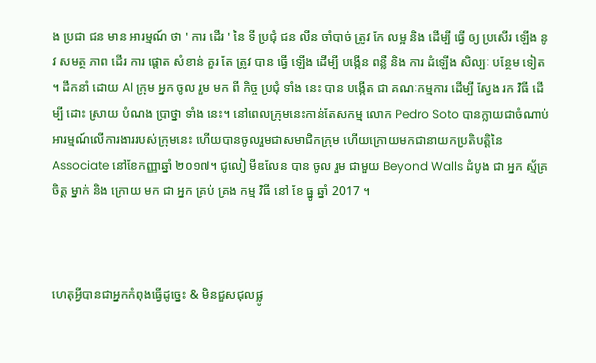ង ប្រជា ជន មាន អារម្មណ៍ ថា ' ការ ដើរ ' នៃ ទី ប្រជុំ ជន លីន ចាំបាច់ ត្រូវ កែ លម្អ និង ដើម្បី ធ្វើ ឲ្យ ប្រសើរ ឡើង នូវ សមត្ថ ភាព ដើរ ការ ផ្តោត សំខាន់ គួរ តែ ត្រូវ បាន ធ្វើ ឡើង ដើម្បី បង្កើន ពន្លឺ និង ការ ដំឡើង សិល្បៈ បន្ថែម ទៀត ។ ដឹកនាំ ដោយ Al ក្រុម អ្នក ចូល រួម មក ពី កិច្ច ប្រជុំ ទាំង នេះ បាន បង្កើត ជា គណៈកម្មការ ដើម្បី ស្វែង រក វិធី ដើម្បី ដោះ ស្រាយ បំណង ប្រាថ្នា ទាំង នេះ។ នៅពេលក្រុមនេះកាន់តែសកម្ម លោក Pedro Soto បានក្លាយជាចំណាប់អារម្មណ៍លើការងាររបស់ក្រុមនេះ ហើយបានចូលរួមជាសមាជិកក្រុម ហើយក្រោយមកជានាយកប្រតិបត្តិនៃ Associate នៅខែកញ្ញាឆ្នាំ ២០១៧។ ជូលៀ មីឌលែន បាន ចូល រួម ជាមួយ Beyond Walls ដំបូង ជា អ្នក ស្ម័គ្រ ចិត្ត ម្នាក់ និង ក្រោយ មក ជា អ្នក គ្រប់ គ្រង កម្ម វិធី នៅ ខែ ធ្នូ ឆ្នាំ 2017 ។



ហេតុអ្វីបានជាអ្នកកំពុងធ្វើដូច្នេះ & មិនជួសជុលផ្លូ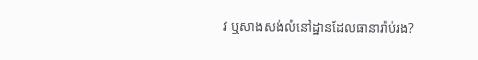វ ឬសាងសង់លំនៅដ្ឋានដែលធានារ៉ាប់រង?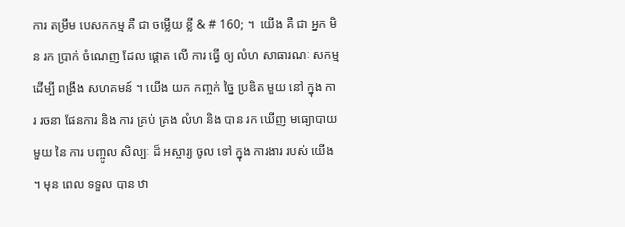ការ តម្រឹម បេសកកម្ម គឺ ជា ចម្លើយ ខ្លី & # 160; ។  យើង គឺ ជា អ្នក មិន រក ប្រាក់ ចំណេញ ដែល ផ្តោត លើ ការ ធ្វើ ឲ្យ លំហ សាធារណៈ សកម្ម ដើម្បី ពង្រឹង សហគមន៍ ។ យើង យក កញ្ចក់ ច្នៃ ប្រឌិត មួយ នៅ ក្នុង ការ រចនា ផែនការ និង ការ គ្រប់ គ្រង លំហ និង បាន រក ឃើញ មធ្យោបាយ មួយ នៃ ការ បញ្ចូល សិល្បៈ ដ៏ អស្ចារ្យ ចូល ទៅ ក្នុង ការងារ របស់ យើង ។ មុន ពេល ទទួល បាន ឋា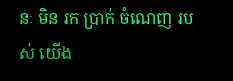នៈ មិន រក ប្រាក់ ចំណេញ របស់ យើង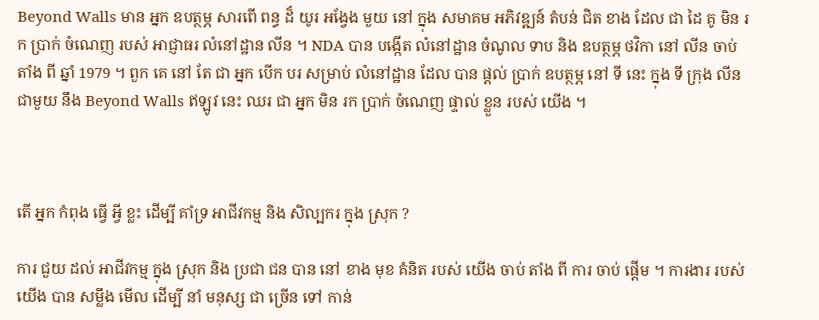Beyond Walls មាន អ្នក ឧបត្ថម្ភ សារពើ ពន្ធ ដ៏ យូរ អង្វែង មួយ នៅ ក្នុង សមាគម អភិវឌ្ឍន៍ តំបន់ ជិត ខាង ដែល ជា ដៃ គូ មិន រក ប្រាក់ ចំណេញ របស់ អាជ្ញាធរ លំនៅដ្ឋាន លីន ។ NDA បាន បង្កើត លំនៅដ្ឋាន ចំណូល ទាប និង ឧបត្ថម្ភ ថវិកា នៅ លីន ចាប់ តាំង ពី ឆ្នាំ 1979 ។ ពួក គេ នៅ តែ ជា អ្នក បើក បរ សម្រាប់ លំនៅដ្ឋាន ដែល បាន ផ្តល់ ប្រាក់ ឧបត្ថម្ភ នៅ ទី នេះ ក្នុង ទី ក្រុង លីន ជាមួយ នឹង Beyond Walls ឥឡូវ នេះ ឈរ ជា អ្នក មិន រក ប្រាក់ ចំណេញ ផ្ទាល់ ខ្លួន របស់ យើង ។



តើ អ្នក កំពុង ធ្វើ អ្វី ខ្លះ ដើម្បី គាំទ្រ អាជីវកម្ម និង សិល្បករ ក្នុង ស្រុក ?

ការ ជួយ ដល់ អាជីវកម្ម ក្នុង ស្រុក និង ប្រជា ជន បាន នៅ ខាង មុខ គំនិត របស់ យើង ចាប់ តាំង ពី ការ ចាប់ ផ្តើម ។ ការងារ របស់ យើង បាន សម្លឹង មើល ដើម្បី នាំ មនុស្ស ជា ច្រើន ទៅ កាន់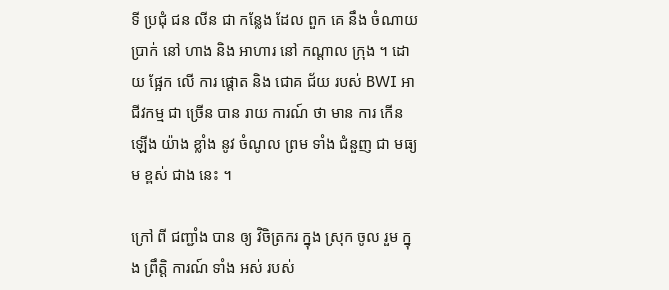ទី ប្រជុំ ជន លីន ជា កន្លែង ដែល ពួក គេ នឹង ចំណាយ ប្រាក់ នៅ ហាង និង អាហារ នៅ កណ្តាល ក្រុង ។ ដោយ ផ្អែក លើ ការ ផ្តោត និង ជោគ ជ័យ របស់ BWI អាជីវកម្ម ជា ច្រើន បាន រាយ ការណ៍ ថា មាន ការ កើន ឡើង យ៉ាង ខ្លាំង នូវ ចំណូល ព្រម ទាំង ជំនួញ ជា មធ្យម ខ្ពស់ ជាង នេះ ។

ក្រៅ ពី ជញ្ជាំង បាន ឲ្យ វិចិត្រករ ក្នុង ស្រុក ចូល រួម ក្នុង ព្រឹត្តិ ការណ៍ ទាំង អស់ របស់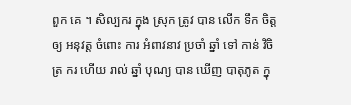ពួក គេ ។ សិល្បករ ក្នុង ស្រុក ត្រូវ បាន លើក ទឹក ចិត្ត ឲ្យ អនុវត្ត ចំពោះ ការ អំពាវនាវ ប្រចាំ ឆ្នាំ ទៅ កាន់ វិចិត្រ ករ ហើយ រាល់ ឆ្នាំ បុណ្យ បាន ឃើញ បាតុភូត ក្នុ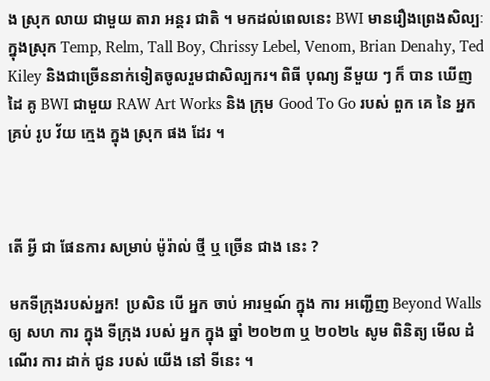ង ស្រុក លាយ ជាមួយ តារា អន្តរ ជាតិ ។ មកដល់ពេលនេះ BWI មានរឿងព្រេងសិល្បៈក្នុងស្រុក Temp, Relm, Tall Boy, Chrissy Lebel, Venom, Brian Denahy, Ted Kiley និងជាច្រើននាក់ទៀតចូលរួមជាសិល្បករ។ ពិធី បុណ្យ នីមួយ ៗ ក៏ បាន ឃើញ ដៃ គូ BWI ជាមួយ RAW Art Works និង ក្រុម Good To Go របស់ ពួក គេ នៃ អ្នក គ្រប់ រូប វ័យ ក្មេង ក្នុង ស្រុក ផង ដែរ ។



តើ អ្វី ជា ផែនការ សម្រាប់ ម៉ូរ៉ាល់ ថ្មី ឬ ច្រើន ជាង នេះ ?

មកទីក្រុងរបស់អ្នក!  ប្រសិន បើ អ្នក ចាប់ អារម្មណ៍ ក្នុង ការ អញ្ជើញ Beyond Walls ឲ្យ សហ ការ ក្នុង ទីក្រុង របស់ អ្នក ក្នុង ឆ្នាំ ២០២៣ ឬ ២០២៤ សូម ពិនិត្យ មើល ដំណើរ ការ ដាក់ ជូន របស់ យើង នៅ ទីនេះ ។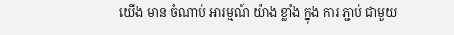យើង មាន ចំណាប់ អារម្មណ៍ យ៉ាង ខ្លាំង ក្នុង ការ ភ្ជាប់ ជាមួយ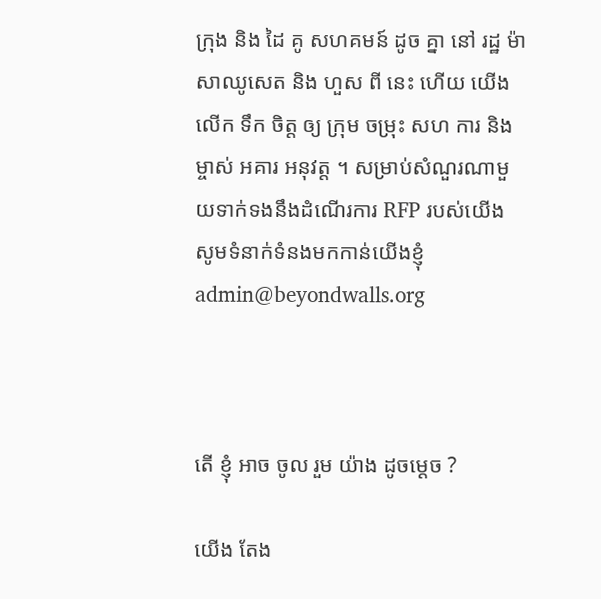ក្រុង និង ដៃ គូ សហគមន៍ ដូច គ្នា នៅ រដ្ឋ ម៉ាសាឈូសេត និង ហួស ពី នេះ ហើយ យើង លើក ទឹក ចិត្ត ឲ្យ ក្រុម ចម្រុះ សហ ការ និង ម្ចាស់ អគារ អនុវត្ត ។ សម្រាប់សំណួរណាមួយទាក់ទងនឹងដំណើរការ RFP របស់យើង សូមទំនាក់ទំនងមកកាន់យើងខ្ញុំadmin@beyondwalls.org



តើ ខ្ញុំ អាច ចូល រួម យ៉ាង ដូចម្ដេច ?

យើង តែង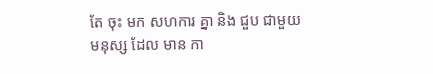តែ ចុះ មក សហការ គ្នា និង ជួប ជាមួយ មនុស្ស ដែល មាន កា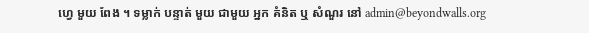ហ្វេ មួយ ពែង ។ ទម្លាក់ បន្ទាត់ មួយ ជាមួយ អ្នក គំនិត ឬ សំណួរ នៅ admin@beyondwalls.org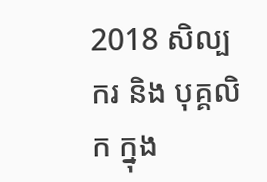2018 សិល្បករ និង បុគ្គលិក ក្នុង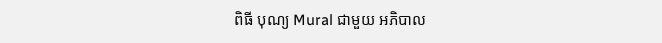ពិធី បុណ្យ Mural ជាមួយ អភិបាល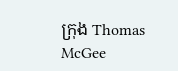ក្រុង Thomas McGee